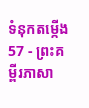ទំនុកតម្កើង 57 - ព្រះគម្ពីរភាសា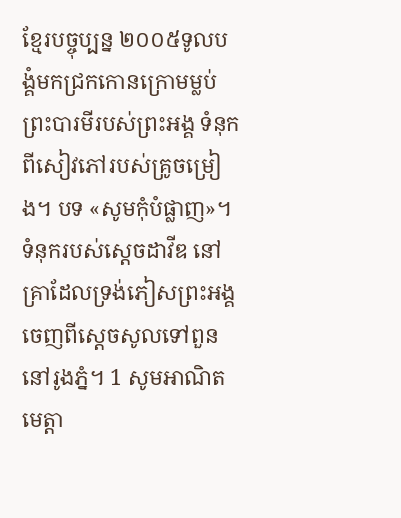ខ្មែរបច្ចុប្បន្ន ២០០៥ទូលបង្គំមកជ្រកកោនក្រោមម្លប់ព្រះបារមីរបស់ព្រះអង្គ ទំនុកពីសៀវភៅរបស់គ្រូចម្រៀង។ បទ «សូមកុំបំផ្លាញ»។ ទំនុករបស់ស្ដេចដាវីឌ នៅគ្រាដែលទ្រង់ភៀសព្រះអង្គចេញពីស្ដេចសូលទៅពួននៅរូងភ្នំ។ 1 សូមអាណិតមេត្តា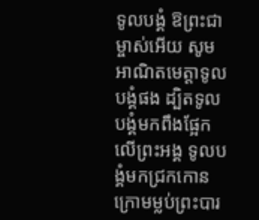ទូលបង្គំ ឱព្រះជាម្ចាស់អើយ សូមអាណិតមេត្តាទូលបង្គំផង ដ្បិតទូលបង្គំមកពឹងផ្អែកលើព្រះអង្គ ទូលបង្គំមកជ្រកកោនក្រោមម្លប់ព្រះបារ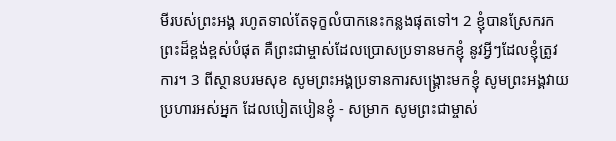មីរបស់ព្រះអង្គ រហូតទាល់តែទុក្ខលំបាកនេះកន្លងផុតទៅ។ 2 ខ្ញុំបានស្រែករកព្រះដ៏ខ្ពង់ខ្ពស់បំផុត គឺព្រះជាម្ចាស់ដែលប្រោសប្រទានមកខ្ញុំ នូវអ្វីៗដែលខ្ញុំត្រូវការ។ 3 ពីស្ថានបរមសុខ សូមព្រះអង្គប្រទានការសង្គ្រោះមកខ្ញុំ សូមព្រះអង្គវាយប្រហារអស់អ្នក ដែលបៀតបៀនខ្ញុំ - សម្រាក សូមព្រះជាម្ចាស់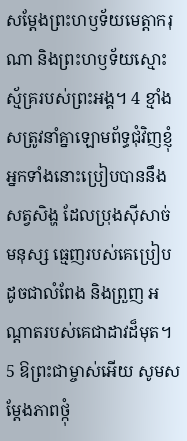សម្តែងព្រះហឫទ័យមេត្តាករុណា និងព្រះហឫទ័យស្មោះស្ម័គ្ររបស់ព្រះអង្គ។ 4 ខ្មាំងសត្រូវនាំគ្នាឡោមព័ទ្ធជុំវិញខ្ញុំ អ្នកទាំងនោះប្រៀបបាននឹងសត្វសិង្ហ ដែលប្រុងស៊ីសាច់មនុស្ស ធ្មេញរបស់គេប្រៀបដូចជាលំពែង និងព្រួញ អណ្ដាតរបស់គេជាដាវដ៏មុត។ 5 ឱព្រះជាម្ចាស់អើយ សូមសម្តែងភាពថ្កុំ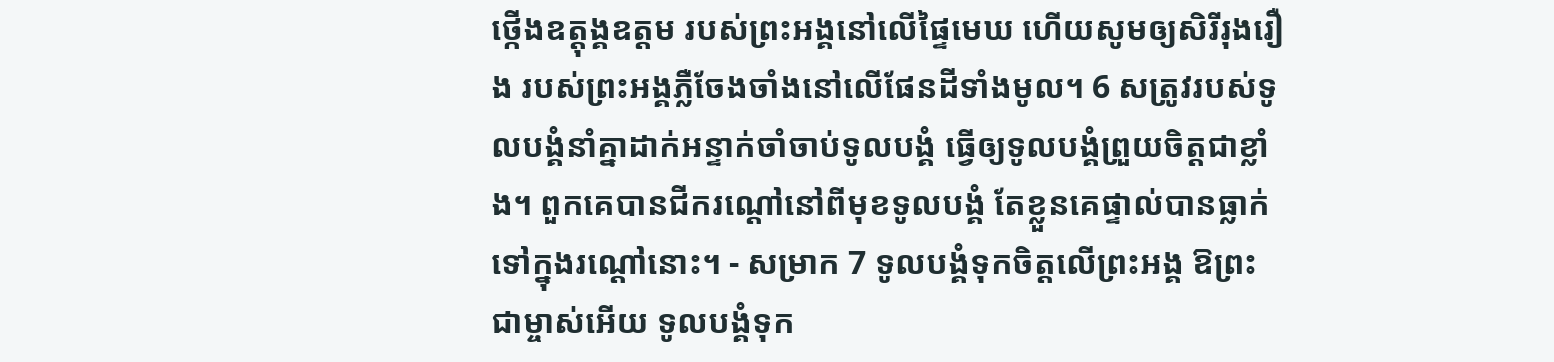ថ្កើងឧត្តុង្គឧត្ដម របស់ព្រះអង្គនៅលើផ្ទៃមេឃ ហើយសូមឲ្យសិរីរុងរឿង របស់ព្រះអង្គភ្លឺចែងចាំងនៅលើផែនដីទាំងមូល។ 6 សត្រូវរបស់ទូលបង្គំនាំគ្នាដាក់អន្ទាក់ចាំចាប់ទូលបង្គំ ធ្វើឲ្យទូលបង្គំព្រួយចិត្តជាខ្លាំង។ ពួកគេបានជីករណ្ដៅនៅពីមុខទូលបង្គំ តែខ្លួនគេផ្ទាល់បានធ្លាក់ទៅក្នុងរណ្ដៅនោះ។ - សម្រាក 7 ទូលបង្គំទុកចិត្តលើព្រះអង្គ ឱព្រះជាម្ចាស់អើយ ទូលបង្គំទុក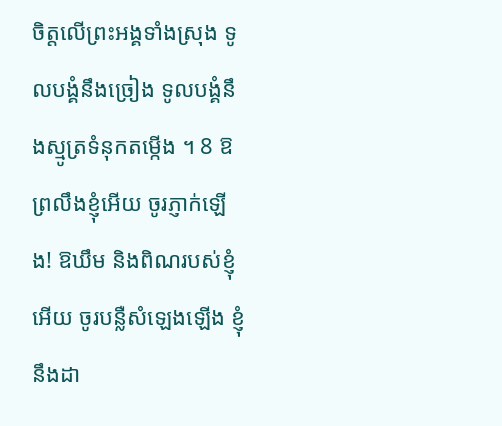ចិត្តលើព្រះអង្គទាំងស្រុង ទូលបង្គំនឹងច្រៀង ទូលបង្គំនឹងស្មូត្រទំនុកតម្កើង ។ 8 ឱព្រលឹងខ្ញុំអើយ ចូរភ្ញាក់ឡើង! ឱឃឹម និងពិណរបស់ខ្ញុំអើយ ចូរបន្លឺសំឡេងឡើង ខ្ញុំនឹងដា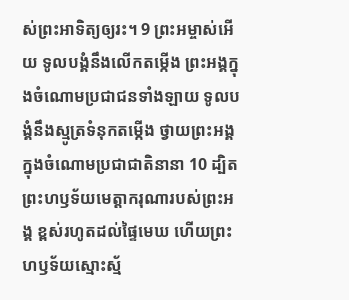ស់ព្រះអាទិត្យឲ្យរះ។ 9 ព្រះអម្ចាស់អើយ ទូលបង្គំនឹងលើកតម្កើង ព្រះអង្គក្នុងចំណោមប្រជាជនទាំងឡាយ ទូលបង្គំនឹងស្មូត្រទំនុកតម្កើង ថ្វាយព្រះអង្គ ក្នុងចំណោមប្រជាជាតិនានា 10 ដ្បិតព្រះហឫទ័យមេត្តាករុណារបស់ព្រះអង្គ ខ្ពស់រហូតដល់ផ្ទៃមេឃ ហើយព្រះហឫទ័យស្មោះស្ម័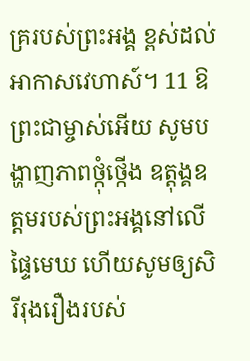គ្ររបស់ព្រះអង្គ ខ្ពស់ដល់អាកាសវេហាស៍។ 11 ឱព្រះជាម្ចាស់អើយ សូមបង្ហាញភាពថ្កុំថ្កើង ឧត្តុង្គឧត្ដមរបស់ព្រះអង្គនៅលើផ្ទៃមេឃ ហើយសូមឲ្យសិរីរុងរឿងរបស់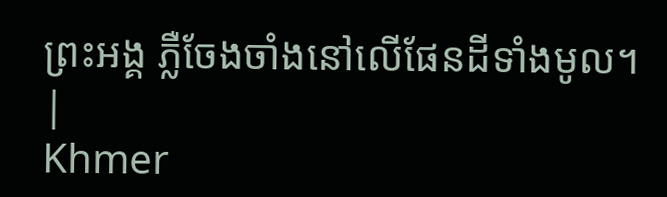ព្រះអង្គ ភ្លឺចែងចាំងនៅលើផែនដីទាំងមូល។ |
Khmer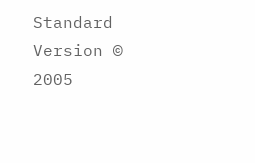Standard Version © 2005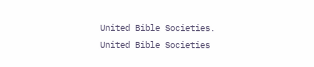United Bible Societies.
United Bible Societies